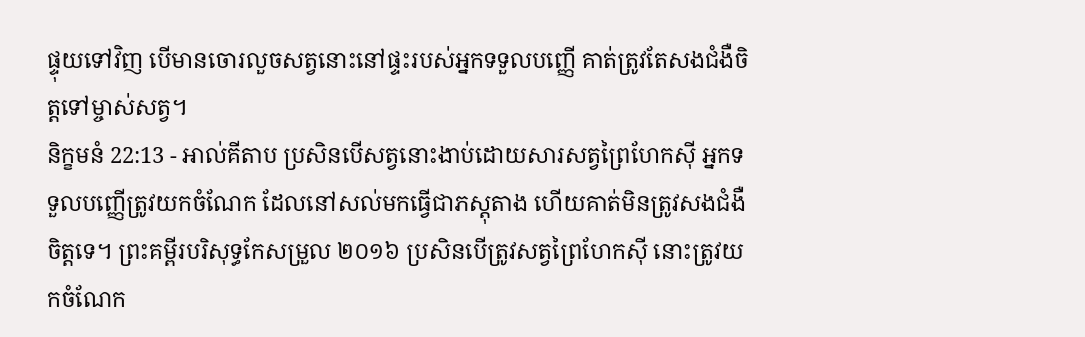ផ្ទុយទៅវិញ បើមានចោរលួចសត្វនោះនៅផ្ទះរបស់អ្នកទទួលបញ្ញើ គាត់ត្រូវតែសងជំងឺចិត្តទៅម្ចាស់សត្វ។
និក្ខមនំ 22:13 - អាល់គីតាប ប្រសិនបើសត្វនោះងាប់ដោយសារសត្វព្រៃហែកស៊ី អ្នកទទួលបញ្ញើត្រូវយកចំណែក ដែលនៅសល់មកធ្វើជាភស្តុតាង ហើយគាត់មិនត្រូវសងជំងឺចិត្តទេ។ ព្រះគម្ពីរបរិសុទ្ធកែសម្រួល ២០១៦ ប្រសិនបើត្រូវសត្វព្រៃហែកស៊ី នោះត្រូវយកចំណែក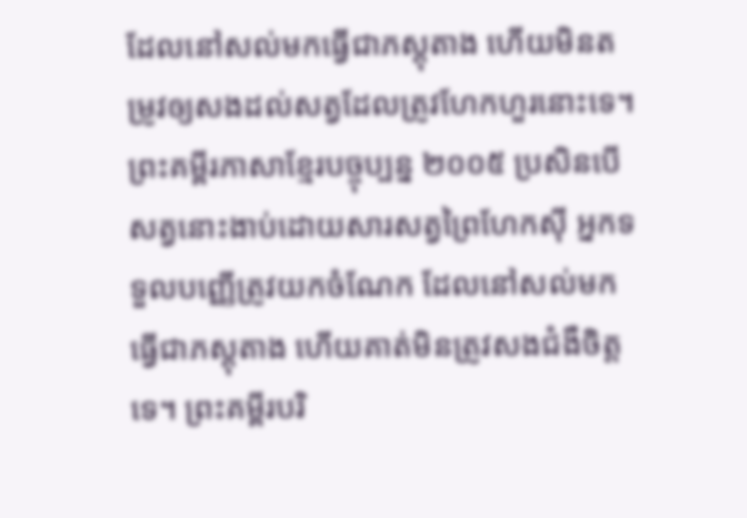ដែលនៅសល់មកធ្វើជាភស្តុតាង ហើយមិនតម្រូវឲ្យសងដល់សត្វដែលត្រូវហែកហួរនោះទេ។ ព្រះគម្ពីរភាសាខ្មែរបច្ចុប្បន្ន ២០០៥ ប្រសិនបើសត្វនោះងាប់ដោយសារសត្វព្រៃហែកស៊ី អ្នកទទួលបញ្ញើត្រូវយកចំណែក ដែលនៅសល់មកធ្វើជាភស្ដុតាង ហើយគាត់មិនត្រូវសងជំងឺចិត្តទេ។ ព្រះគម្ពីរបរិ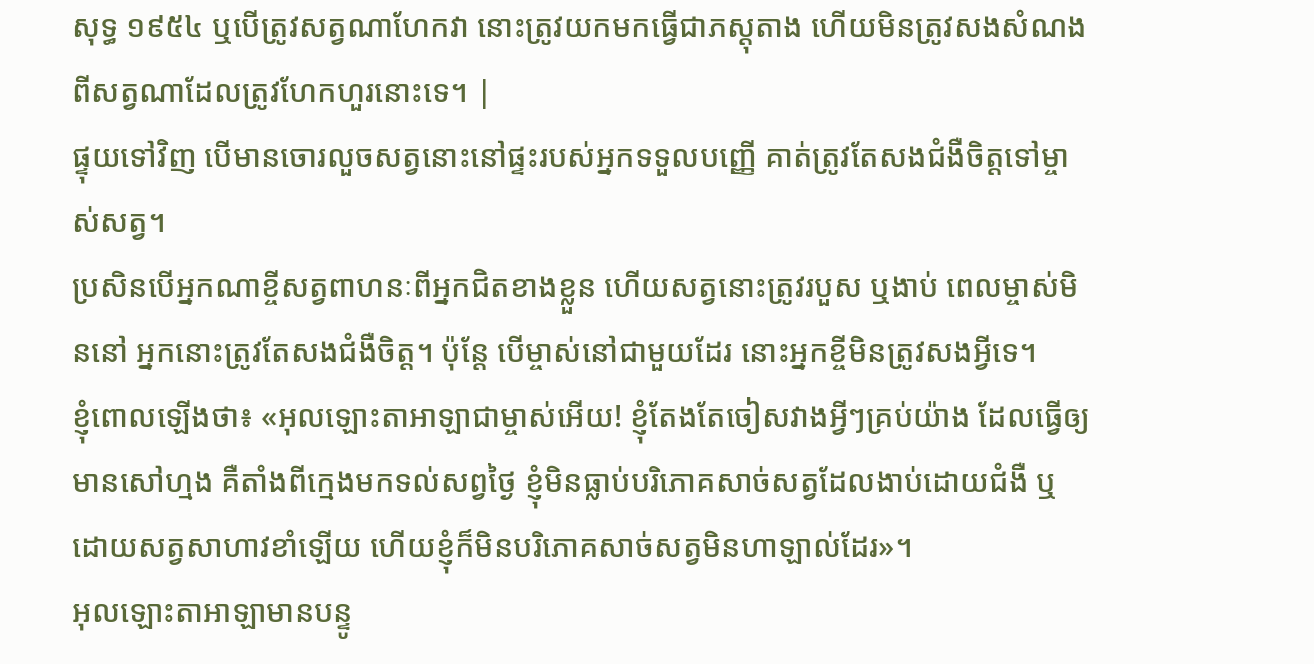សុទ្ធ ១៩៥៤ ឬបើត្រូវសត្វណាហែកវា នោះត្រូវយកមកធ្វើជាភស្តុតាង ហើយមិនត្រូវសងសំណងពីសត្វណាដែលត្រូវហែកហួរនោះទេ។ |
ផ្ទុយទៅវិញ បើមានចោរលួចសត្វនោះនៅផ្ទះរបស់អ្នកទទួលបញ្ញើ គាត់ត្រូវតែសងជំងឺចិត្តទៅម្ចាស់សត្វ។
ប្រសិនបើអ្នកណាខ្ចីសត្វពាហនៈពីអ្នកជិតខាងខ្លួន ហើយសត្វនោះត្រូវរបួស ឬងាប់ ពេលម្ចាស់មិននៅ អ្នកនោះត្រូវតែសងជំងឺចិត្ត។ ប៉ុន្តែ បើម្ចាស់នៅជាមួយដែរ នោះអ្នកខ្ចីមិនត្រូវសងអ្វីទេ។
ខ្ញុំពោលឡើងថា៖ «អុលឡោះតាអាឡាជាម្ចាស់អើយ! ខ្ញុំតែងតែចៀសវាងអ្វីៗគ្រប់យ៉ាង ដែលធ្វើឲ្យមានសៅហ្មង គឺតាំងពីក្មេងមកទល់សព្វថ្ងៃ ខ្ញុំមិនធ្លាប់បរិភោគសាច់សត្វដែលងាប់ដោយជំងឺ ឬដោយសត្វសាហាវខាំឡើយ ហើយខ្ញុំក៏មិនបរិភោគសាច់សត្វមិនហាឡាល់ដែរ»។
អុលឡោះតាអាឡាមានបន្ទូ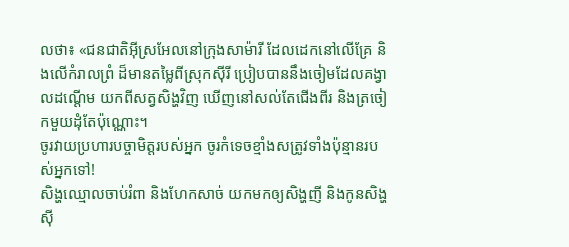លថា៖ «ជនជាតិអ៊ីស្រអែលនៅក្រុងសាម៉ារី ដែលដេកនៅលើគ្រែ និងលើកំរាលព្រំ ដ៏មានតម្លៃពីស្រុកស៊ីរី ប្រៀបបាននឹងចៀមដែលគង្វាលដណ្ដើម យកពីសត្វសិង្ហវិញ ឃើញនៅសល់តែជើងពីរ និងត្រចៀកមួយដុំតែប៉ុណ្ណោះ។
ចូរវាយប្រហារបច្ចាមិត្តរបស់អ្នក ចូរកំទេចខ្មាំងសត្រូវទាំងប៉ុន្មានរបស់អ្នកទៅ!
សិង្ហឈ្មោលចាប់រំពា និងហែកសាច់ យកមកឲ្យសិង្ហញី និងកូនសិង្ហស៊ី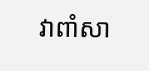វាពាំសា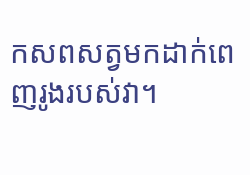កសពសត្វមកដាក់ពេញរូងរបស់វា។